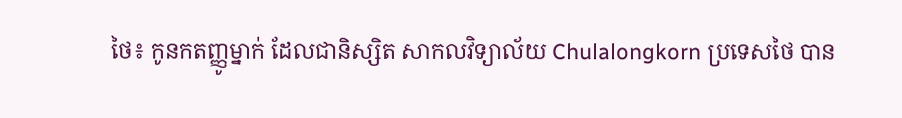ថៃ៖ កូនកតញ្ញូម្នាក់ ដែលជានិស្សិត សាកលវិទ្យាល័យ Chulalongkorn ប្រទេសថៃ បាន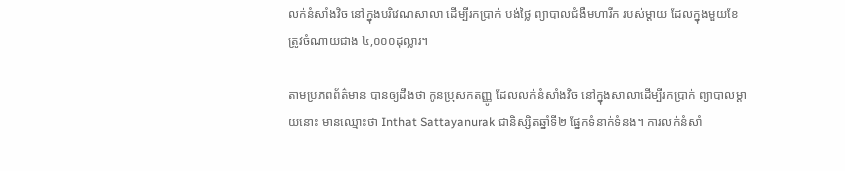លក់នំសាំងវិច នៅក្នុងបរិវេណសាលា ដើម្បីរកប្រាក់ បង់ថ្លៃ ព្យាបាលជំងឺមហារីក របស់ម្តាយ ដែលក្នុងមួយខែ ត្រូវចំណាយជាង ៤,០០០ដុល្លារ។

តាមប្រភពព័ត៌មាន បានឲ្យដឹងថា កូនប្រុសកតញ្ញូ ដែលលក់នំសាំងវិច នៅក្នុងសាលាដើម្បីរកប្រាក់ ព្យាបាលម្តាយនោះ មានឈ្មោះថា Inthat Sattayanurak ជានិស្សិតឆ្នាំទី២ ផ្នែកទំនាក់ទំនង។ ការលក់នំសាំ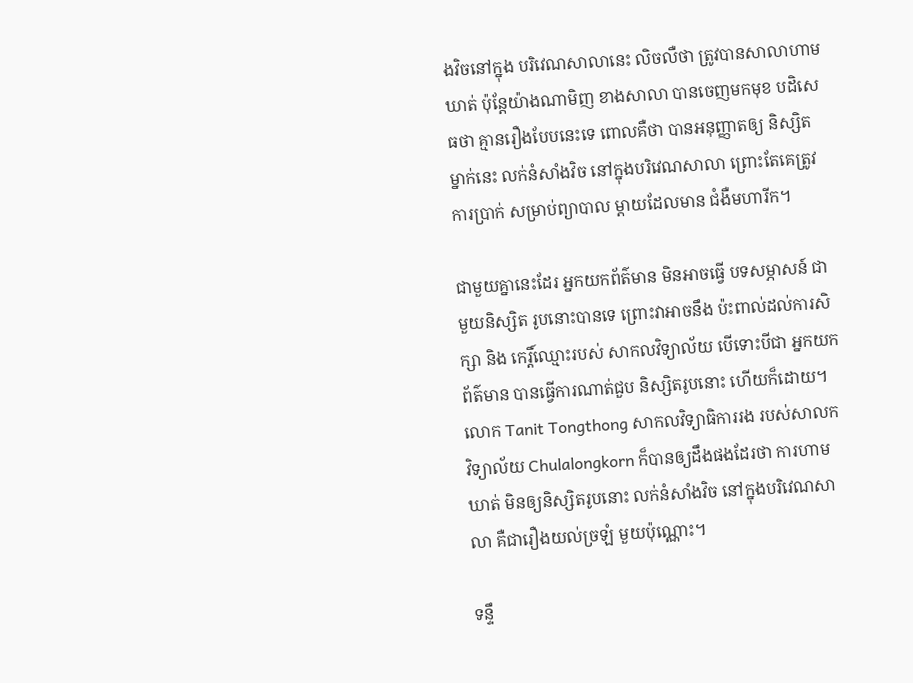ងវិចនៅក្នុង បរិវេណសាលានេះ លិចលឺថា ត្រូវបានសាលាហាមឃាត់ ប៉ុន្តែយ៉ាងណាមិញ ខាងសាលា បានចេញមកមុខ បដិសេធថា គ្មានរឿងបែបនេះទេ ពោលគឺថា បានអនុញ្ញាតឲ្យ និស្សិតម្នាក់នេះ លក់នំសាំងវិច នៅក្នុងបរិវេណសាលា ព្រោះតែគេត្រូវការប្រាក់ សម្រាប់ព្យាបាល ម្តាយដែលមាន ជំងឺមហារីក។

ជាមួយគ្នានេះដែរ អ្នកយកព័ត៌មាន មិនអាចធ្វើ បទសម្ភាសន៍ ជាមួយនិស្សិត រូបនោះបានទេ ព្រោះវាអាចនឹង ប៉ះពាល់ដល់ការសិក្សា និង កេរ្តិ៍ឈ្មោះរបស់ សាកលវិទ្យាល័យ បើទោះបីជា អ្នកយកព័ត៌មាន បានធ្វើការណាត់ជួប និស្សិតរូបនោះ ហើយក៏ដោយ។ លោក Tanit Tongthong សាកលវិទ្យាធិការរង របស់សាលកវិទ្យាល័យ Chulalongkorn ក៏បានឲ្យដឹងផងដែរថា ការហាមឃាត់ មិនឲ្យនិស្សិតរូបនោះ លក់នំសាំងវិច នៅក្នុងបរិវេណសាលា គឺជារឿងយល់ច្រឡំ មួយប៉ុណ្ណោះ។

ទន្ទឹ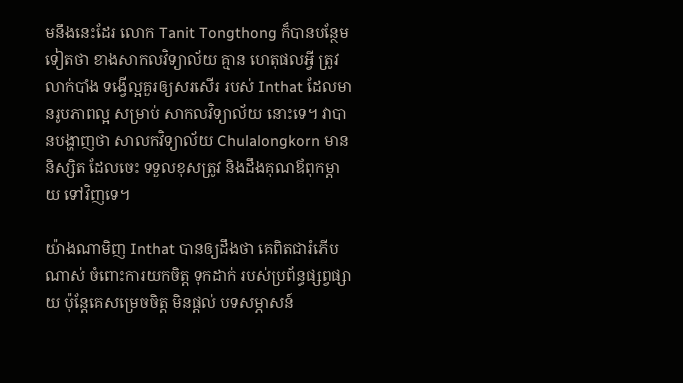មនឹងនេះដែរ លោក Tanit Tongthong ក៏បានបន្ថែមទៀតថា ខាងសាកលវិទ្យាល័យ គ្មាន ហេតុផលអ្វី ត្រូវលាក់បាំង ទង្វើល្អគួរឲ្យសរសើរ របស់ Inthat ដែលមានរូបភាពល្អ សម្រាប់ សាកលវិទ្យាល័យ នោះទេ។ វាបានបង្ហាញថា សាលកវិទ្យាល័យ Chulalongkorn មាននិស្សិត ដែលចេះ ទទួលខុសត្រូវ និងដឹងគុណឪពុកម្តាយ ទៅវិញទេ។

យ៉ាងណាមិញ Inthat បានឲ្យដឹងថា គេពិតជារំភើបណាស់ ចំពោះការយកចិត្ត ទុកដាក់ របស់ប្រព័ន្ធផ្សព្វផ្សាយ ប៉ុន្តែគេសម្រេចចិត្ត មិនផ្តល់ បទសម្ភាសន៍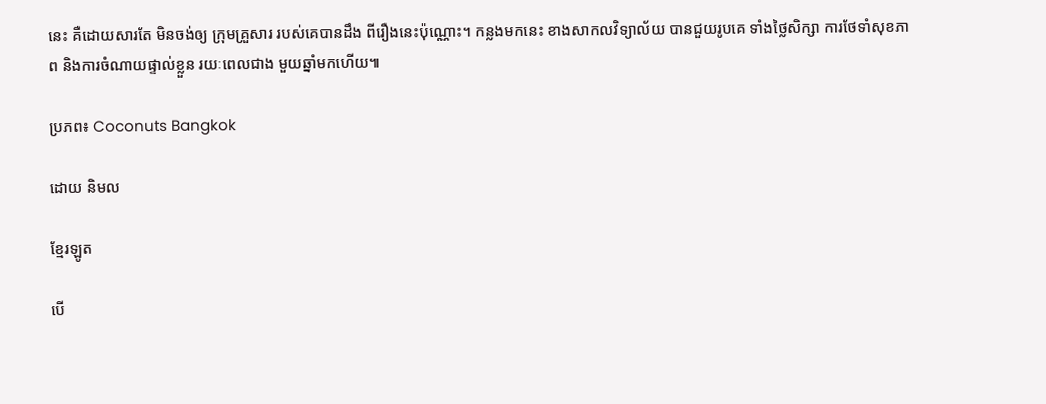នេះ គឺដោយសារតែ មិនចង់ឲ្យ ក្រុមគ្រួសារ របស់គេបានដឹង ពីរឿងនេះប៉ុណ្ណោះ។ កន្លងមកនេះ ខាងសាកលវិទ្យាល័យ បានជួយរូបគេ ទាំងថ្លៃសិក្សា ការថែទាំសុខភាព និងការចំណាយផ្ទាល់ខ្លួន រយៈពេលជាង មួយឆ្នាំមកហើយ៕

ប្រភព៖ Coconuts Bangkok

ដោយ និមល

ខ្មែរឡូត

បើ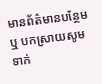មានព័ត៌មានបន្ថែម ឬ បកស្រាយសូមទាក់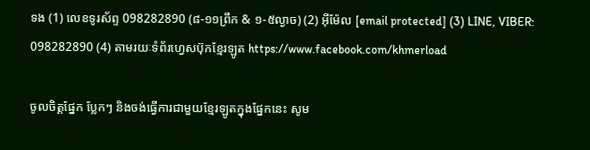ទង (1) លេខទូរស័ព្ទ 098282890 (៨-១១ព្រឹក & ១-៥ល្ងាច) (2) អ៊ីម៉ែល [email protected] (3) LINE, VIBER: 098282890 (4) តាមរយៈទំព័រហ្វេសប៊ុកខ្មែរឡូត https://www.facebook.com/khmerload

ចូលចិត្តផ្នែក ប្លែកៗ និងចង់ធ្វើការជាមួយខ្មែរឡូតក្នុងផ្នែកនេះ សូម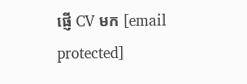ផ្ញើ CV មក [email protected]